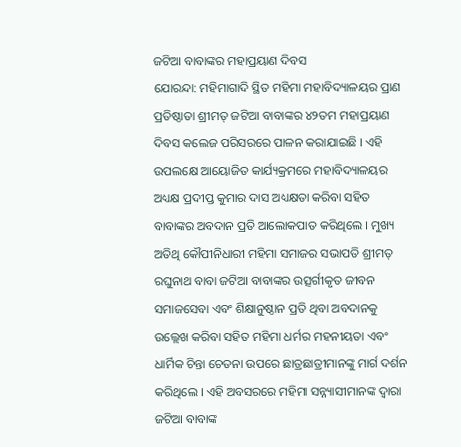ଜଟିଆ ବାବାଙ୍କର ମହାପ୍ରୟାଣ ଦିବସ
ଯୋରନ୍ଦା: ମହିମାଗାଦି ସ୍ଥିତ ମହିମା ମହାବିଦ୍ୟାଳୟର ପ୍ରାଣ ପ୍ରତିଷ୍ଠାତା ଶ୍ରୀମତ୍ ଜଟିଆ ବାବାଙ୍କର ୪୨ତମ ମହାପ୍ରୟାଣ ଦିବସ କଲେଜ ପରିସରରେ ପାଳନ କରାଯାଇଛି । ଏହି ଉପଲକ୍ଷେ ଆୟୋଜିତ କାର୍ଯ୍ୟକ୍ରମରେ ମହାବିଦ୍ୟାଳୟର ଅଧ୍ୟକ୍ଷ ପ୍ରଦୀପ୍ତ କୁମାର ଦାସ ଅଧ୍ୟକ୍ଷତା କରିବା ସହିତ ବାବାଙ୍କର ଅବଦାନ ପ୍ରତି ଆଲୋକପାତ କରିଥିଲେ । ମୁଖ୍ୟ ଅତିଥି କୌପୀନିଧାରୀ ମହିମା ସମାଜର ସଭାପତି ଶ୍ରୀମତ୍ ରଘୁନାଥ ବାବା ଜଟିଆ ବାବାଙ୍କର ଉତ୍ସର୍ଗୀକୃତ ଜୀବନ ସମାଜସେବା ଏବଂ ଶିକ୍ଷାନୁଷ୍ଠାନ ପ୍ରତି ଥିବା ଅବଦାନକୁ ଉଲ୍ଲେଖ କରିବା ସହିତ ମହିମା ଧର୍ମର ମହନୀୟତା ଏବଂ ଧାର୍ମିକ ଚିନ୍ତା ଚେତନା ଉପରେ ଛାତ୍ରଛାତ୍ରୀମାନଙ୍କୁ ମାର୍ଗ ଦର୍ଶନ କରିଥିଲେ । ଏହି ଅବସରରେ ମହିମା ସନ୍ନ୍ୟାସୀମାନଙ୍କ ଦ୍ୱାରା ଜଟିଆ ବାବାଙ୍କ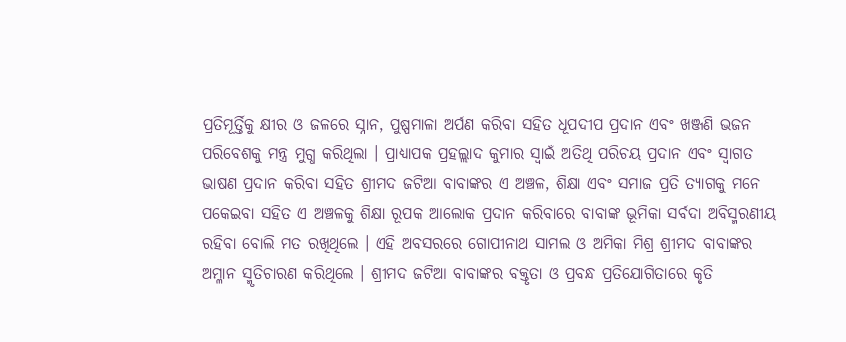ପ୍ରତିମୂର୍ତ୍ତିକୁ କ୍ଷୀର ଓ ଜଳରେ ସ୍ନାନ, ପୁଷ୍ପମାଳା ଅର୍ପଣ କରିବା ସହିତ ଧୂପଦୀପ ପ୍ରଦାନ ଏବଂ ଖଞ୍ଜଣି ଭଜନ ପରିବେଶକୁ ମନ୍ତ୍ର ମୁଗ୍ଧ କରିଥିଲା । ପ୍ରାଧ୍ୟାପକ ପ୍ରହଲ୍ଲାଦ କୁମାର ସ୍ୱାଇଁ ଅତିଥି ପରିଚୟ ପ୍ରଦାନ ଏବଂ ସ୍ୱାଗତ ଭାଷଣ ପ୍ରଦାନ କରିବା ସହିତ ଶ୍ରୀମଦ ଜଟିଆ ବାବାଙ୍କର ଏ ଅଞ୍ଚଳ, ଶିକ୍ଷା ଏବଂ ସମାଜ ପ୍ରତି ତ୍ୟାଗକୁ ମନେ ପକେଇବା ସହିତ ଏ ଅଞ୍ଚଳକୁ ଶିକ୍ଷା ରୂପକ ଆଲୋକ ପ୍ରଦାନ କରିବାରେ ବାବାଙ୍କ ଭୂମିକା ସର୍ବଦା ଅବିସ୍ମରଣୀୟ ରହିବା ବୋଲି ମତ ରଖିଥିଲେ । ଏହି ଅବସରରେ ଗୋପୀନାଥ ସାମଲ ଓ ଅମିକା ମିଶ୍ର ଶ୍ରୀମଦ ବାବାଙ୍କର ଅମ୍ଳାନ ସ୍ମୃତିଚାରଣ କରିଥିଲେ । ଶ୍ରୀମଦ ଜଟିଆ ବାବାଙ୍କର ବକ୍ତୃତା ଓ ପ୍ରବନ୍ଧ ପ୍ରତିଯୋଗିତାରେ କୃତି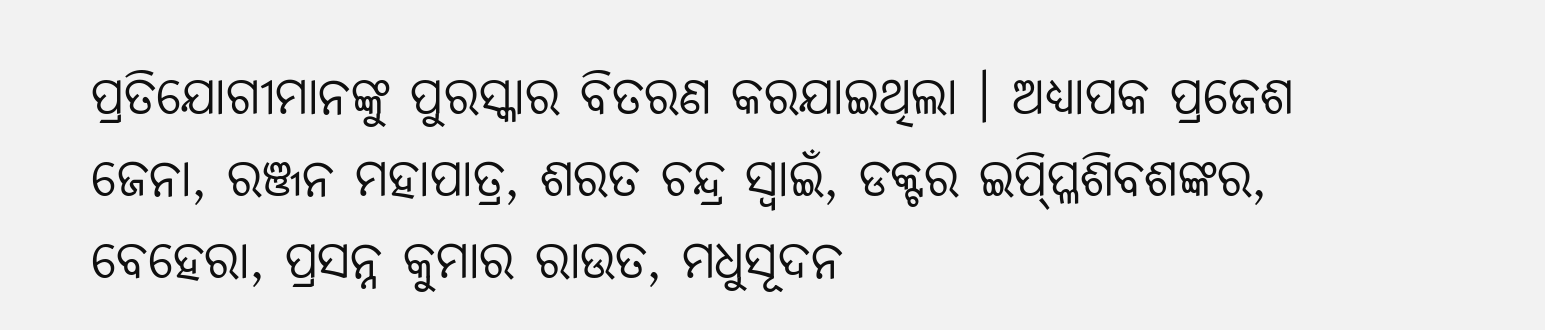ପ୍ରତିଯୋଗୀମାନଙ୍କୁ ପୁରସ୍କାର ବିତରଣ କରଯାଇଥିଲା । ଅଧ୍ୟାପକ ପ୍ରଜେଶ ଜେନା, ରଞ୍ଜନ ମହାପାତ୍ର, ଶରତ ଚନ୍ଦ୍ର ସ୍ୱାଇଁ, ଡକ୍ଟର ଇପ୍ପ୍ଳିଶିବଶଙ୍କର, ବେହେରା, ପ୍ରସନ୍ନ କୁମାର ରାଉତ, ମଧୁସୂଦନ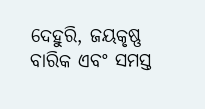ଦେହୁରି, ଜୟକୃଷ୍ଣ ବାରିକ ଏବଂ ସମସ୍ତ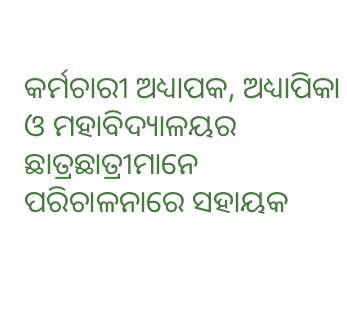କର୍ମଚାରୀ ଅଧ୍ୟାପକ, ଅଧ୍ୟାପିକା ଓ ମହାବିଦ୍ୟାଳୟର ଛାତ୍ରଛାତ୍ରୀମାନେ ପରିଚାଳନାରେ ସହାୟକ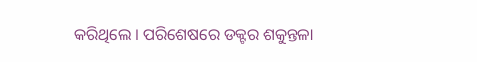କରିଥିଲେ । ପରିଶେଷରେ ଡକ୍ଟର ଶକୁନ୍ତଳା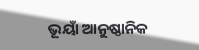ଭୂୟାଁ ଆନୁଷ୍ଠାନିକ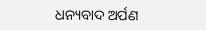ଧନ୍ୟବାଦ ଅର୍ପଣ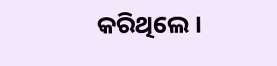କରିଥିଲେ ।